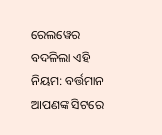ରେଲୱେର ବଦଳିଲା ଏହି ନିୟମ: ବର୍ତ୍ତମାନ ଆପଣଙ୍କ ସିଟରେ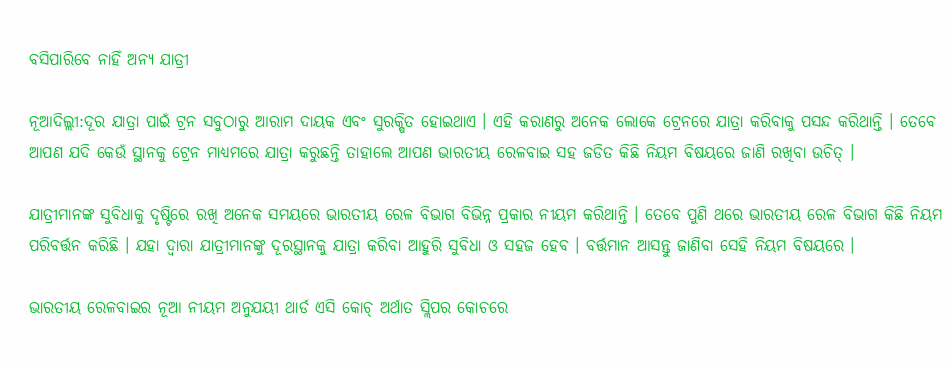ବସିପାରିବେ ନାହିଁ ଅନ୍ୟ ଯାତ୍ରୀ

ନୂଆଦିଲ୍ଲୀ:ଦୂର ଯାତ୍ରା ପାଇଁ ଟ୍ରନ ସବୁଠାରୁ ଆରାମ ଦାୟକ ଏବଂ ସୁରକ୍ଷିତ ହୋଇଥାଏ । ଏହି କରାଣରୁ ଅନେକ ଲୋକେ ଟ୍ରେନରେ ଯାତ୍ରା କରିବାକୁ ପସନ୍ଦ କରିଥାନ୍ତି । ତେବେ ଆପଣ ଯଦି କେଉଁ ସ୍ଥାନକୁ ଟ୍ରେନ ମାଧ୍ୟମରେ ଯାତ୍ରା କରୁଛନ୍ତି ତାହାଲେ ଆପଣ ଭାରତୀୟ ରେଳବାଇ ସହ ଜଡିତ କିଛି ନିୟମ ବିଷୟରେ ଜାଣି ରଖିବା ଉଚିତ୍ ।

ଯାତ୍ରୀମାନଙ୍କ ସୁବିଧାକୁ ଦୃଷ୍ଟିରେ ରଖି ଅନେକ ସମୟରେ ଭାରତୀୟ ରେଳ ବିଭାଗ ବିଭିନ୍ନ ପ୍ରକାର ନୀୟମ କରିଥାନ୍ତି । ତେବେ ପୁଣି ଥରେ ଭାରତୀୟ ରେଳ ବିଭାଗ କିଛି ନିୟମ ପରିବର୍ତ୍ତନ କରିଛି । ଯହା ଦ୍ୱାରା ଯାତ୍ରୀମାନଙ୍କୁ ଦୂରସ୍ଥାନକୁ ଯାତ୍ରା କରିବା ଆହୁରି ସୁବିଧା ଓ ସହଜ ହେବ । ବର୍ତ୍ତମାନ ଆସନ୍ତୁ ଜାଣିବା ସେହି ନିୟମ ବିଷୟରେ ।

ଭାରତୀୟ ରେଳବାଇର ନୂଆ ନୀୟମ ଅନୁଯୟୀ ଥାର୍ଡ ଏସି କୋଚ୍ ଅର୍ଥାତ ସ୍ଲିପର କୋଚରେ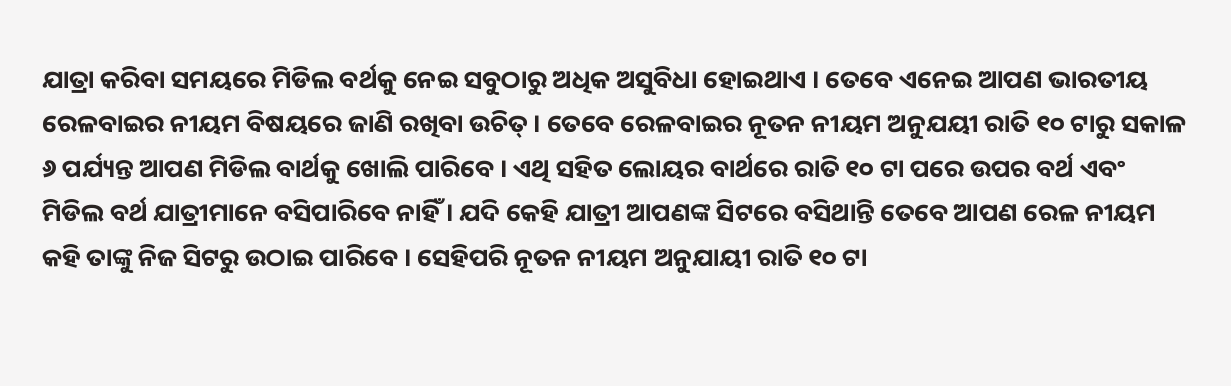ଯାତ୍ରା କରିବା ସମୟରେ ମିଡିଲ ବର୍ଥକୁ ନେଇ ସବୁଠାରୁ ଅଧିକ ଅସୁବିଧା ହୋଇଥାଏ । ତେବେ ଏନେଇ ଆପଣ ଭାରତୀୟ ରେଳବାଇର ନୀୟମ ବିଷୟରେ ଜାଣି ରଖିବା ଉଚିତ୍ । ତେବେ ରେଳବାଇର ନୂତନ ନୀୟମ ଅନୁଯୟୀ ରାତି ୧୦ ଟାରୁ ସକାଳ ୬ ପର୍ଯ୍ୟନ୍ତ ଆପଣ ମିଡିଲ ବାର୍ଥକୁ ଖୋଲି ପାରିବେ । ଏଥି ସହିତ ଲୋୟର ବାର୍ଥରେ ରାତି ୧୦ ଟା ପରେ ଉପର ବର୍ଥ ଏବଂ ମିଡିଲ ବର୍ଥ ଯାତ୍ରୀମାନେ ବସିପାରିବେ ନାହିଁ । ଯଦି କେହି ଯାତ୍ରୀ ଆପଣଙ୍କ ସିଟରେ ବସିଥାନ୍ତି ତେବେ ଆପଣ ରେଳ ନୀୟମ କହି ତାଙ୍କୁ ନିଜ ସିଟରୁ ଉଠାଇ ପାରିବେ । ସେହିପରି ନୂତନ ନୀୟମ ଅନୁଯାୟୀ ରାତି ୧୦ ଟା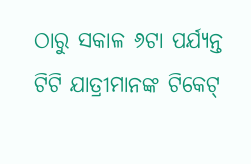ଠାରୁ ସକାଳ ୬ଟା ପର୍ଯ୍ୟନ୍ତ ଟିଟି ଯାତ୍ରୀମାନଙ୍କ ଟିକେଟ୍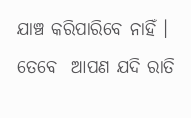ଯାଞ୍ଚ କରିପାରିବେ ନାହିଁ । ତେବେ  ଆପଣ ଯଦି ରାତି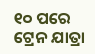୧୦ ପରେ ଟ୍ରେନ ଯାତ୍ରା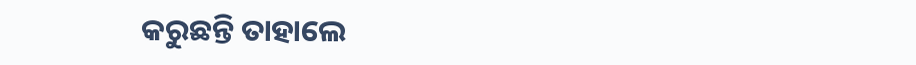କରୁଛନ୍ତି ତାହାଲେ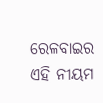ରେଳବାଇର ଏହି ନୀୟମ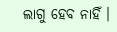ଲାଗୁ ହେବ ନାହିଁ ।